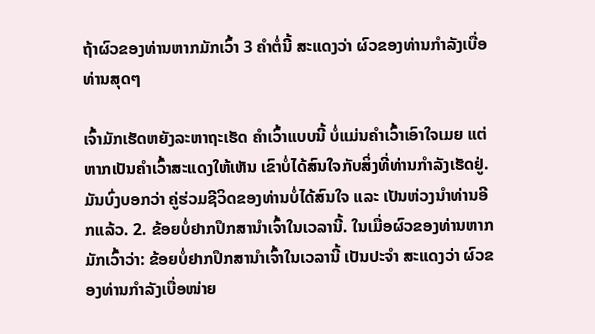ຖ້າຜົວຂອງທ່ານຫາກມັກເວົ້າ 3 ຄຳຕໍ່ນີ້ ສະແດງວ່າ ຜົວຂອງທ່ານກຳລັງເບື່ອທ່ານສຸດໆ

ເຈົ້າມັກເຮັດຫຍັງລະຫາຖະເຮັດ ຄຳເວົ້າແບບນີ້ ບໍ່ແມ່ນຄຳເວົ້າເອົາໃຈເມຍ ແຕ່ຫາກເປັນຄຳເວົ້າສະແດງໃຫ້ເຫັນ ເຂົາບໍ່ໄດ້ສົນໃຈກັບສິ່ງທີ່ທ່ານກຳລັງເຮັດຢູ່. ມັນບົ່ງບອກວ່າ ຄູ່ຮ່ວມຊີວິດຂອງທ່ານບໍ່ໄດ້ສົນໃຈ ແລະ ເປັນຫ່ວງນຳທ່ານອີກແລ້ວ. 2. ຂ້ອຍບໍ່ຢາກປຶກສານຳເຈົ້າໃນເວລານີ້. ໃນເມື່ອຜົວຂອງທ່ານຫາກມັກເວົ້າວ່າ: ຂ້ອຍບໍ່ຢາກປຶກສານຳເຈົ້າໃນເວລານີ້ ເປັນປະຈຳ ສະແດງວ່າ ຜົວຂອງທ່ານກຳລັງເບື່ອໜ່າຍ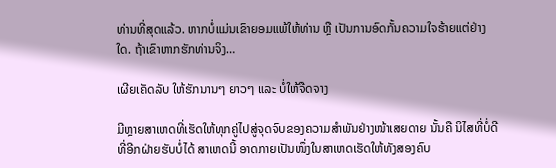ທ່ານທີ່ສຸດແລ້ວ. ຫາກບໍ່ແມ່ນເຂົາຍອມແພ້ໃຫ້ທ່ານ ຫຼື ເປັນການອົດກັ້ນຄວາມໃຈຮ້າຍແຕ່ຢ່າງໃດ. ຖ້າເຂົາຫາກຮັກທ່ານຈິງ…

ເຜີຍເຄັດລັບ ໃຫ້ຮັກນານໆ ຍາວໆ ແລະ ບໍ່ໃຫ້ຈືດຈາງ

ມີຫຼາຍສາເຫດທີ່ເຮັດໃຫ້ທຸກຄູ່ໄປສູ່ຈຸດຈົບຂອງຄວາມສຳພັນຢ່າງໜ້າເສຍດາຍ ນັ້ນຄື ນິໄສທີ່ບໍ່ດີທີ່ອີກຝ່າຍຮັບບໍ່ໄດ້ ສາເຫດນີ້ ອາດກາຍເປັນໜຶ່ງໃນສາເຫດເຮັດໃຫ້ທັງສອງຄົບ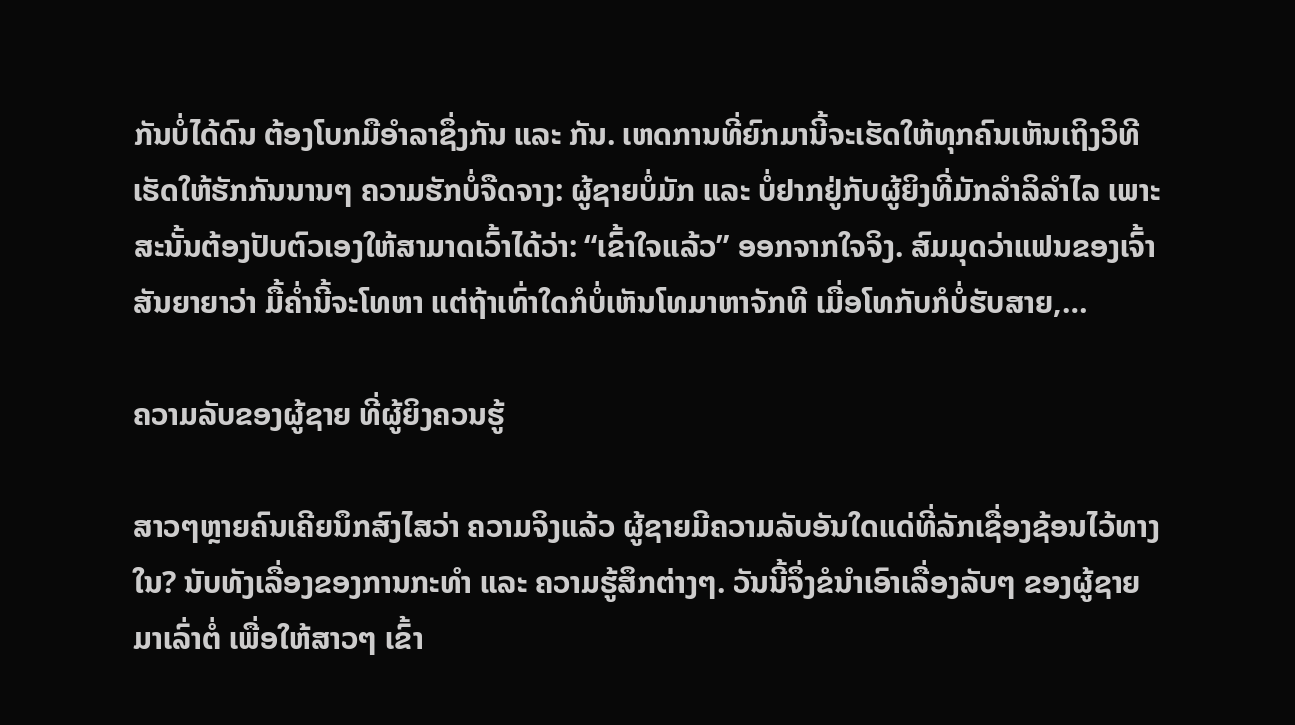ກັນບໍ່ໄດ້ດົນ ຕ້ອງໂບກມືອຳລາຊຶ່ງກັນ ແລະ ກັນ. ເຫດການທີ່ຍົກມານີ້ຈະເຮັດໃຫ້ທຸກຄົນເຫັນເຖິງວິທີເຮັດໃຫ້ຮັກກັນນານໆ ຄວາມຮັກບໍ່ຈືດຈາງ: ຜູ້ຊາຍບໍ່ມັກ ແລະ ບໍ່ຢາກຢູ່ກັບຜູ້ຍິງທີ່ມັກລຳລິລຳໄລ ເພາະສະນັ້ນຕ້ອງປັບຕົວເອງໃຫ້ສາມາດເວົ້າໄດ້ວ່າ: “ເຂົ້າໃຈແລ້ວ” ອອກຈາກໃຈຈິງ. ສົມມຸດວ່າແຟນຂອງເຈົ້າສັນຍາຍາວ່າ ມື້ຄໍ່ານີ້ຈະໂທຫາ ແຕ່ຖ້າເທົ່າໃດກໍບໍ່ເຫັນໂທມາຫາຈັກທີ ເມື່ອໂທກັບກໍບໍ່ຮັບສາຍ,…

ຄວາມລັບຂອງຜູ້ຊາຍ ທີ່ຜູ້ຍິງຄວນຮູ້

ສາວໆຫຼາຍຄົນເຄີຍນຶກສົງໄສວ່າ ຄວາມຈິງແລ້ວ ຜູ້ຊາຍມີຄວາມລັບອັນໃດແດ່ທີ່ລັກເຊື່ອງຊ້ອນໄວ້ທາງໃນ? ນັບທັງເລື່ອງຂອງການກະທຳ ແລະ ຄວາມຮູ້ສຶກຕ່າງໆ. ວັນນີ້ຈຶ່ງຂໍນຳເອົາເລື່ອງລັບໆ ຂອງຜູ້ຊາຍມາເລົ່າຕໍ່ ເພື່ອໃຫ້ສາວໆ ເຂົ້າ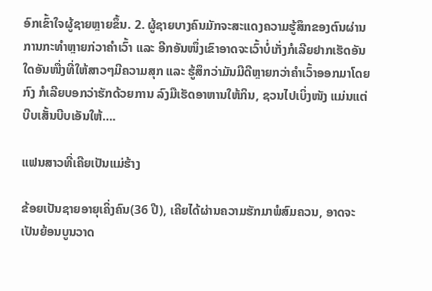ອົກເຂົ້າໃຈຜູ້ຊາຍຫຼາຍຂຶ້ນ. 2. ຜູ້ຊາຍບາງຄົນມັກຈະສະແດງຄວາມຮູ້ສຶກຂອງຕົນຜ່ານການກະທຳຫຼາຍກ່ວາຄຳເວົ້າ ແລະ ອີກອັນໜຶ່ງເຂົາອາດຈະເວົ້າບໍ່ເກັ່ງກໍເລີຍຢາກເຮັດອັນໃດອັນໜື່ງທີ່ໃຫ້ສາວໆມີຄວາມສຸກ ແລະ ຮູ້ສຶກວ່າມັນມີດີຫຼາຍກວ່າຄຳເວົ້າອອກມາໂດຍກົງ ກໍເລີຍບອກວ່າຮັກດ້ວຍການ ລົງມືເຮັດອາຫານໃຫ້ກິນ, ຊວນໄປເບິ່ງໜັງ ແມ່ນແຕ່ບີບເສັ້ນບີບເອັນໃຫ້….

ແຟນສາວທີ່ເຄີຍເປັນແມ່ຮ້າງ

ຂ້ອຍເປັນຊາຍອາຍຸເຄິ່ງຄົນ(36 ປີ), ເຄີຍໄດ້ຜ່ານຄວາມຮັກມາພໍສົມຄວນ, ອາດຈະເປັນຍ້ອນບູນວາດ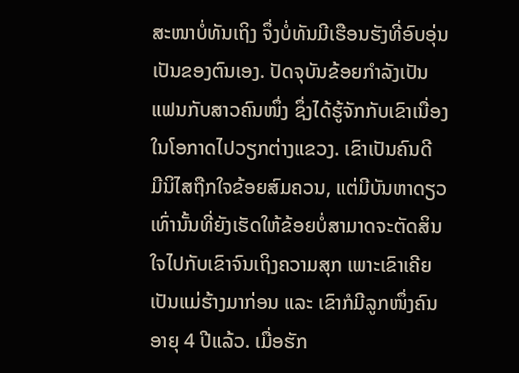ສະໜາບໍ່ທັນເຖິງ ຈຶ່ງບໍ່ທັນມີເຮືອນຮັງທີ່ອົບອຸ່ນເປັນຂອງຕົນເອງ. ປັດຈຸບັນຂ້ອຍກຳລັງເປັນແຟນກັບສາວຄົນໜຶ່ງ ຊຶ່ງໄດ້ຮູ້ຈັກກັບເຂົາເນື່ອງໃນໂອກາດໄປວຽກຕ່າງແຂວງ. ເຂົາເປັນຄົນດີ ມີນິໄສຖືກໃຈຂ້ອຍສົມຄວນ, ແຕ່ມີບັນຫາດຽວເທົ່ານັ້ນທີ່ຍັງເຮັດໃຫ້ຂ້ອຍບໍ່ສາມາດຈະຕັດສິນໃຈໄປກັບເຂົາຈົນເຖິງຄວາມສຸກ ເພາະເຂົາເຄີຍເປັນແມ່ຮ້າງມາກ່ອນ ແລະ ເຂົາກໍມີລູກໜຶ່ງຄົນ ອາຍຸ 4 ປີແລ້ວ. ເມື່ອຮັກ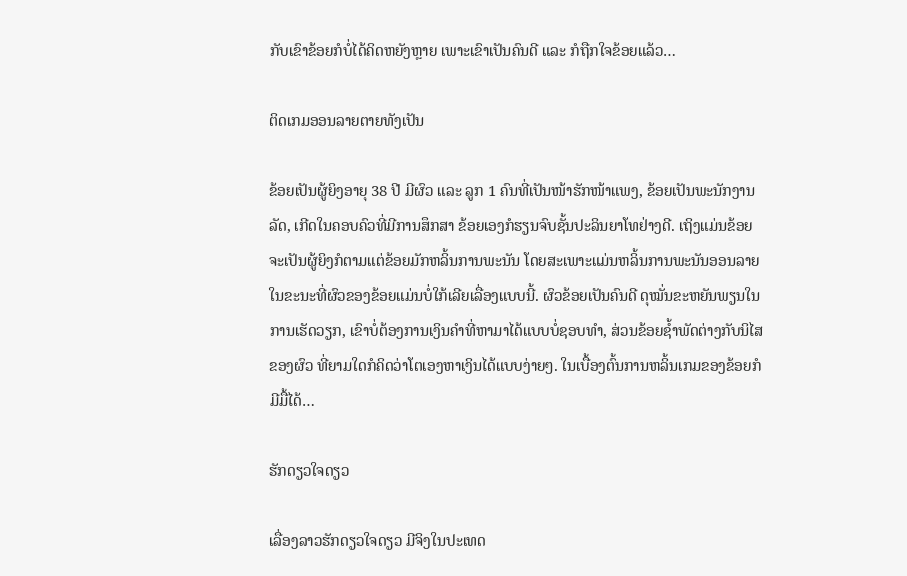ກັບເຂົາຂ້ອຍກໍບໍ່ໄດ້ຄິດຫຍັງຫຼາຍ ເພາະເຂົາເປັນຄົນດີ ແລະ ກໍຖືກໃຈຂ້ອຍແລ້ວ…

ຕິດເກມອອນລາຍຕາຍທັງເປັນ

ຂ້ອຍເປັນຜູ້ຍິງອາຍຸ 38 ປີ ມີຜົວ ແລະ ລູກ 1 ຄົນທີ່ເປັນໜ້າຮັກໜ້າແພງ, ຂ້ອຍເປັນພະນັກງານລັດ, ເກີດໃນຄອບຄົວທີ່ມີການສຶກສາ ຂ້ອຍເອງກໍຮຽນຈົບຊັ້ນປະລິນຍາໂທຢ່າງດີ. ເຖິງແມ່ນຂ້ອຍຈະເປັນຜູ້ຍິງກໍຕາມແຕ່ຂ້ອຍມັກຫລິ້ນການພະນັນ ໂດຍສະເພາະແມ່ນຫລິ້ນການພະນັນອອນລາຍ ໃນຂະນະທີ່ຜົວຂອງຂ້ອຍແມ່ນບໍ່ໃກ້ເລີຍເລື່ອງແບບນີ້. ຜົວຂ້ອຍເປັນຄົນດີ ດຸໝັ່ນຂະຫຍັນພຽນໃນການເຮັດວຽກ, ເຂົາບໍ່ຕ້ອງການເງິນຄຳທີ່ຫາມາໄດ້ແບບບໍ່ຊອບທຳ, ສ່ວນຂ້ອຍຊໍ້າພັດຕ່າງກັບນິໄສຂອງຜົວ ທີ່ຍາມໃດກໍຄິດວ່າໂຕເອງຫາເງິນໄດ້ແບບງ່າຍໆ. ໃນເບື້ອງຕົ້ນການຫລິ້ນເກມຂອງຂ້ອຍກໍມີມື້ໄດ້…

ຮັກດຽວໃຈດຽວ

ເລື່ອງລາວຮັກດຽວໃຈດຽວ ມີຈິງໃນປະເທດ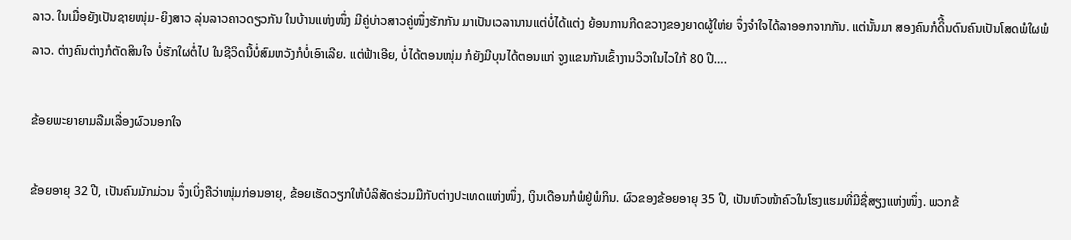ລາວ. ໃນເມື່ອຍັງເປັນຊາຍໜຸ່ມ-ຍິງສາວ ລຸ່ນລາວຄາວດຽວກັນ ໃນບ້ານແຫ່ງໜຶ່ງ ມີຄູ່ບ່າວສາວຄູ່ໜຶ່ງຮັກກັນ ມາເປັນເວລານານແຕ່ບໍ່ໄດ້ແຕ່ງ ຍ້ອນການກີດຂວາງຂອງຍາດຜູ້ໃຫ່ຍ ຈຶ່ງຈຳໃຈໄດ້ລາອອກຈາກກັນ. ແຕ່ນັ້ນມາ ສອງຄົນກໍດິີ້ນດົນຄົນເປັນໂສດພໍໃຜພໍລາວ. ຕ່າງຄົນຕ່າງກໍຕັດສິນໃຈ ບໍ່ຮັກໃຜຕໍ່ໄປ ໃນຊີວິດນີ້ບໍ່ສົມຫວັງກໍບໍ່ເອົາເລີຍ. ແຕ່ຟ້າເອີຍ, ບໍ່ໄດ້ຕອນໜຸ່ມ ກໍຍັງມີບຸນໄດ້ຕອນແກ່ ຈູງແຂນກັນເຂົ້າງານວິວາໃນໄວໃກ້ 80 ປີ….

ຂ້ອຍພະຍາຍາມລືມເລື່ອງຜົວນອກໃຈ

ຂ້ອຍອາຍຸ 32 ປີ, ເປັນຄົນມັກມ່ວນ ຈຶ່ງເບິ່ງຄືວ່າໜຸ່ມກ່ອນອາຍຸ, ຂ້ອຍເຮັດວຽກໃຫ້ບໍລິສັດຮ່ວມມືກັບຕ່າງປະເທດແຫ່ງໜຶ່ງ, ເງິນເດືອນກໍພໍຢູ່ພໍກິນ. ຜົວຂອງຂ້ອຍອາຍຸ 35 ປີ, ເປັນຫົວໜ້າຄົວໃນໂຮງແຮມທີ່ມີຊື່ສຽງແຫ່ງໜຶ່ງ. ພວກຂ້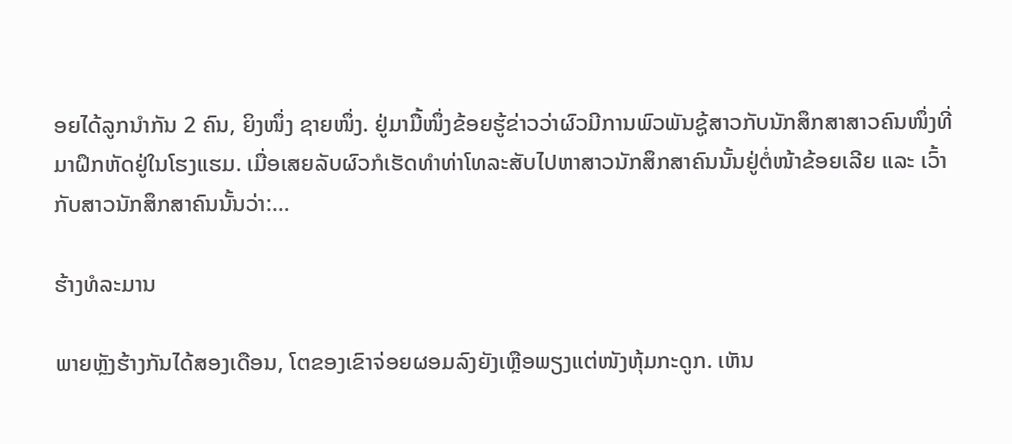ອຍໄດ້ລູກນຳກັນ 2 ຄົນ, ຍິງໜຶ່ງ ຊາຍໜຶ່ງ. ຢູ່ມາມື້ໜຶ່ງຂ້ອຍຮູ້ຂ່າວວ່າຜົວມີການພົວພັນຊູ້ສາວກັບນັກສຶກສາສາວຄົນໜຶ່ງທີ່ມາຝຶກຫັດຢູ່ໃນໂຮງແຮມ. ເມື່ອເສຍລັບຜົວກໍເຮັດທຳທ່າໂທລະສັບໄປຫາສາວນັກສຶກສາຄົນນັ້ນຢູ່ຕໍ່ໜ້າຂ້ອຍເລີຍ ແລະ ເວົ້າກັບສາວນັກສຶກສາຄົນນັ້ນວ່າ:…

ຮ້າງທໍລະມານ

ພາຍຫຼັງຮ້າງກັນໄດ້ສອງເດືອນ, ໂຕຂອງເຂົາຈ່ອຍຜອມລົງຍັງເຫຼືອພຽງແຕ່ໜັງຫຸ້ມກະດູກ. ເຫັນ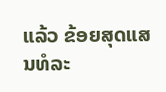ແລ້ວ ຂ້ອຍສຸດແສນທໍລະ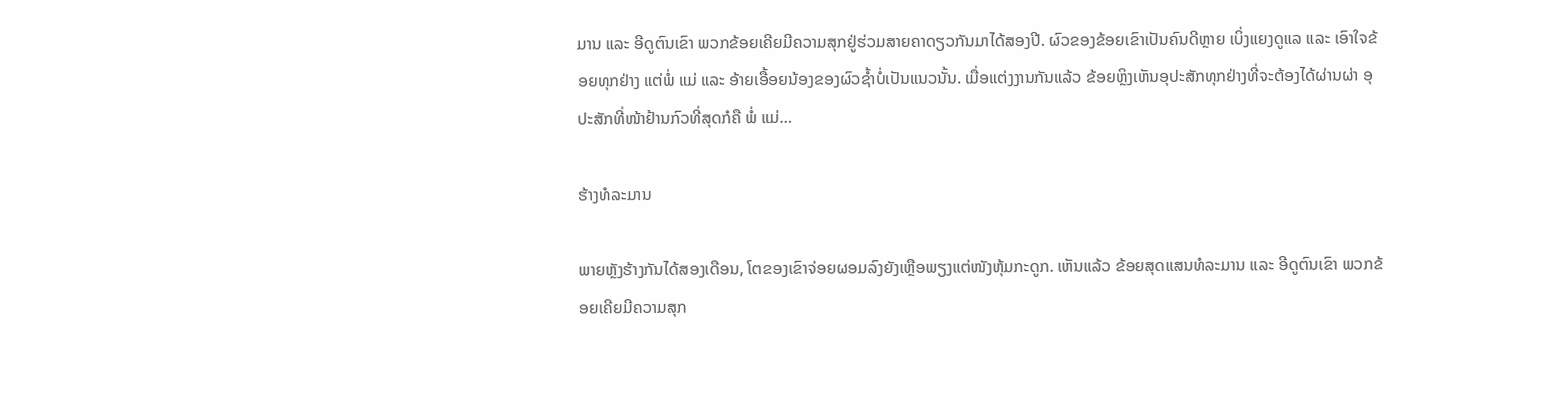ມານ ແລະ ອີດູຕົນເຂົາ ພວກຂ້ອຍເຄີຍມີຄວາມສຸກຢູ່ຮ່ວມສາຍຄາດຽວກັນມາໄດ້ສອງປີ. ຜົວຂອງຂ້ອຍເຂົາເປັນຄົນດີຫຼາຍ ເບິ່ງແຍງດູແລ ແລະ ເອົາໃຈຂ້ອຍທຸກຢ່າງ ແຕ່ພໍ່ ແມ່ ແລະ ອ້າຍເອື້ອຍນ້ອງຂອງຜົວຊໍ້າບໍ່ເປັນແນວນັ້ນ. ເມື່ອແຕ່ງງານກັນແລ້ວ ຂ້ອຍຫຼິງເຫັນອຸປະສັກທຸກຢ່າງທີ່ຈະຕ້ອງໄດ້ຜ່ານຜ່າ ອຸປະສັກທີ່ໜ້າຢ້ານກົວທີ່ສຸດກໍຄື ພໍ່ ແມ່…

ຮ້າງທໍລະມານ

ພາຍຫຼັງຮ້າງກັນໄດ້ສອງເດືອນ, ໂຕຂອງເຂົາຈ່ອຍຜອມລົງຍັງເຫຼືອພຽງແຕ່ໜັງຫຸ້ມກະດູກ. ເຫັນແລ້ວ ຂ້ອຍສຸດແສນທໍລະມານ ແລະ ອີດູຕົນເຂົາ ພວກຂ້ອຍເຄີຍມີຄວາມສຸກ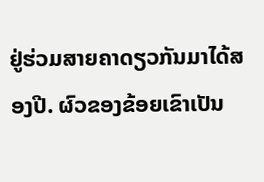ຢູ່ຮ່ວມສາຍຄາດຽວກັນມາໄດ້ສອງປີ. ຜົວຂອງຂ້ອຍເຂົາເປັນ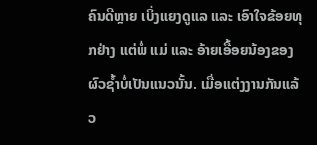ຄົນດີຫຼາຍ ເບິ່ງແຍງດູແລ ແລະ ເອົາໃຈຂ້ອຍທຸກຢ່າງ ແຕ່ພໍ່ ແມ່ ແລະ ອ້າຍເອື້ອຍນ້ອງຂອງຜົວຊໍ້າບໍ່ເປັນແນວນັ້ນ. ເມື່ອແຕ່ງງານກັນແລ້ວ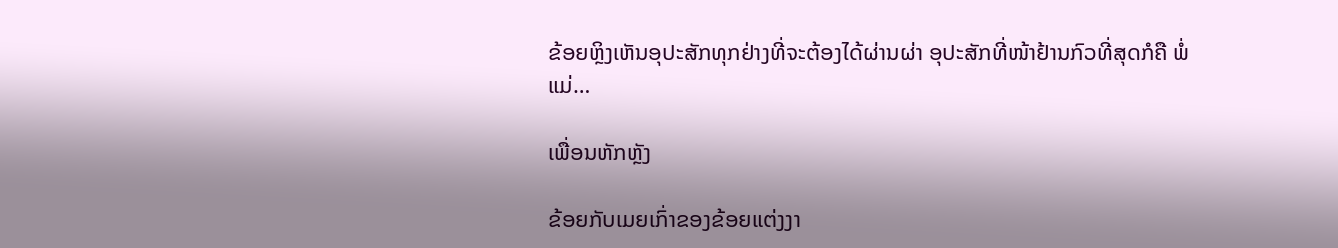ຂ້ອຍຫຼິງເຫັນອຸປະສັກທຸກຢ່າງທີ່ຈະຕ້ອງໄດ້ຜ່ານຜ່າ ອຸປະສັກທີ່ໜ້າຢ້ານກົວທີ່ສຸດກໍຄື ພໍ່ ແມ່…

ເພື່ອນຫັກຫຼັງ

ຂ້ອຍກັບເມຍເກົ່າຂອງຂ້ອຍແຕ່ງງາ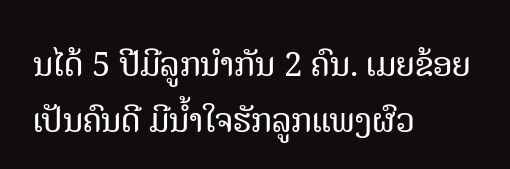ນໄດ້ 5 ປີມີລູກນຳກັນ 2 ຄົນ. ເມຍຂ້ອຍເປັນຄົນດີ ມີນໍ້າໃຈຮັກລູກແພງຜົວ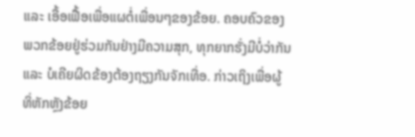ແລະ ເອື້ອເຟື້ອເພື່ອແຜຕໍ່ເພື່ອນໆຂອງຂ້ອຍ. ຄອບຄົວຂອງພວກຂ້ອຍຢູ່ຮ່ວມກັນຢ່າງມີຄວາມສຸກ, ທຸກຍາກຮັ່ງມີບໍ່ວ່າກັນ ແລະ ບໍເຄີຍຜິດຂ້ອງຕ້ອງຖຽງກັນຈັກເທື່ອ. ກ່າວເຖິງເພື່ອຜູ້ທິ່ຫັກຫຼັງຂ້ອຍ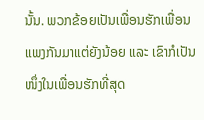ນັ້ນ. ພວກຂ້ອຍເປັນເພື່ອນຮັກເພື່ອນແພງກັນມາແຕ່ຍັງນ້ອຍ ແລະ ເຂົາກໍເປັນໜຶ່ງໃນເພື່ອນຮັກທີ່ສຸດ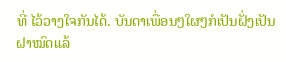ທີ່ ໄວ້ວາງໃຈກັນໄດ້. ບັນດາເພື່ອນໆໃຜໆກໍເປັນຝັ່ງເປັນຝາໝົດແລ້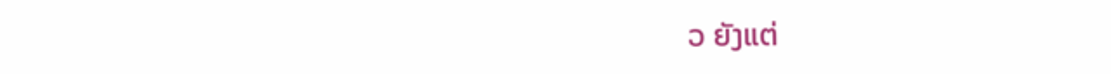ວ ຍັງແຕ່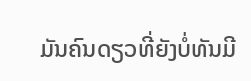ມັນຄົນດຽວທີ່ຍັງບໍ່ທັນມີ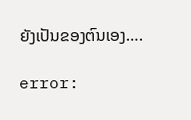ຍັງເປັນຂອງຕົນເອງ….

error: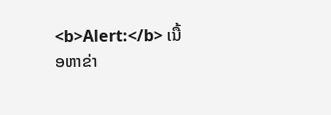<b>Alert:</b> ເນື້ອຫາຂ່າ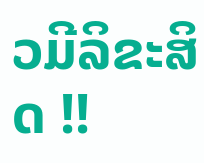ວມີລິຂະສິດ !!